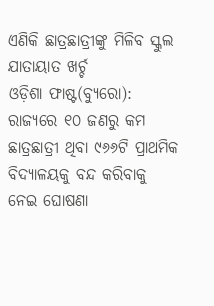ଏଣିକି ଛାତ୍ରଛାତ୍ରୀଙ୍କୁ ମିଳିବ ସ୍କୁଲ ଯାତାୟାତ ଖର୍ଚ୍ଚ
ଓଡ଼ିଶା ଫାଷ୍ଟ(ବ୍ୟୁରୋ): ରାଜ୍ୟରେ ୧୦ ଜଣରୁ କମ ଛାତ୍ରଛାତ୍ରୀ ଥିବା ୯୬୬ଟି ପ୍ରାଥମିକ ବିଦ୍ୟାଳୟକୁ ବନ୍ଦ କରିବାକୁ ନେଇ ଘୋଷଣା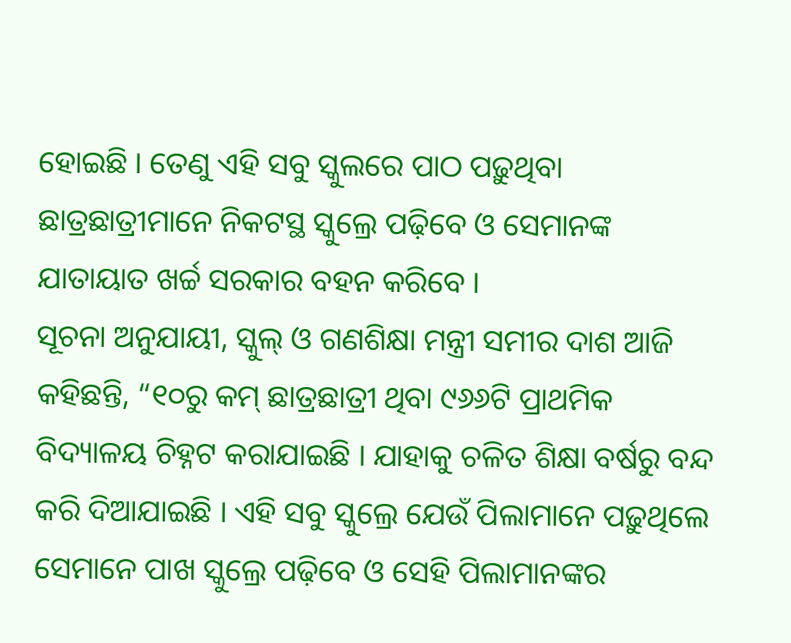ହୋଇଛି । ତେଣୁ ଏହି ସବୁ ସ୍କୁଲରେ ପାଠ ପଢ଼ୁଥିବା ଛାତ୍ରଛାତ୍ରୀମାନେ ନିକଟସ୍ଥ ସ୍କୁଲ୍ରେ ପଢ଼ିବେ ଓ ସେମାନଙ୍କ ଯାତାୟାତ ଖର୍ଚ୍ଚ ସରକାର ବହନ କରିବେ ।
ସୂଚନା ଅନୁଯାୟୀ, ସ୍କୁଲ୍ ଓ ଗଣଶିକ୍ଷା ମନ୍ତ୍ରୀ ସମୀର ଦାଶ ଆଜି କହିଛନ୍ତି, “୧୦ରୁ କମ୍ ଛାତ୍ରଛାତ୍ରୀ ଥିବା ୯୬୬ଟି ପ୍ରାଥମିକ ବିଦ୍ୟାଳୟ ଚିହ୍ନଟ କରାଯାଇଛି । ଯାହାକୁ ଚଳିତ ଶିକ୍ଷା ବର୍ଷରୁ ବନ୍ଦ କରି ଦିଆଯାଇଛି । ଏହି ସବୁ ସ୍କୁଲ୍ରେ ଯେଉଁ ପିଲାମାନେ ପଢ଼ୁଥିଲେ ସେମାନେ ପାଖ ସ୍କୁଲ୍ରେ ପଢ଼ିବେ ଓ ସେହି ପିଲାମାନଙ୍କର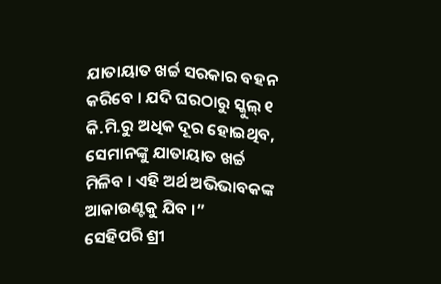ଯାତାୟାତ ଖର୍ଚ୍ଚ ସରକାର ବହନ କରିବେ । ଯଦି ଘରଠାରୁ ସ୍କୁଲ୍ ୧ କି.ମି.ରୁ ଅଧିକ ଦୂର ହୋଇଥିବ, ସେମାନଙ୍କୁ ଯାତାୟାତ ଖର୍ଚ୍ଚ ମିଳିବ । ଏହି ଅର୍ଥ ଅଭିଭାବକଙ୍କ ଆକାଉଣ୍ଟକୁ ଯିବ ।”
ସେହିପରି ଶ୍ରୀ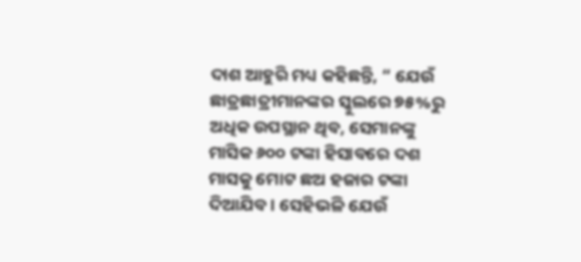ଦାଶ ଆହୁରି ମଧ୍ୟ କହିଛନ୍ତି, “ ଯେଉଁ ଛାତ୍ରଛାତ୍ରୀମାନଙ୍କର ସ୍କୁଲରେ ୭୫%ରୁ ଅଧିକ ଉପସ୍ଥାନ ଥିବ, ସେମାନଙ୍କୁ ମାସିକ ୬୦୦ ଟଙ୍କା ହିସାବରେ ଦଶ ମାସକୁ ମୋଟ ଛଅ ହଜାର ଟଙ୍କା ଦିଆଯିବ । ସେହିଭଳି ଯେଉଁ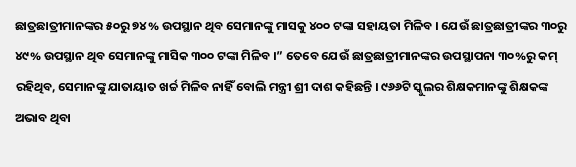ଛାତ୍ରଛାତ୍ରୀମାନଙ୍କର ୫୦ରୁ ୭୪% ଉପସ୍ଥାନ ଥିବ ସେମାନଙ୍କୁ ମାସକୁ ୪୦୦ ଟଙ୍କା ସହାୟତା ମିଳିବ । ଯେଉଁ ଛାତ୍ରଛାତ୍ରୀଙ୍କର ୩୦ରୁ ୪୯% ଉପସ୍ଥାନ ଥିବ ସେମାନଙ୍କୁ ମାସିକ ୩୦୦ ଟଙ୍କା ମିଳିବ ।” ତେବେ ଯେଉଁ ଛାତ୍ରଛାତ୍ରୀମାନଙ୍କର ଉପସ୍ଥାପନା ୩୦%ରୁ କମ୍ ରହିଥିବ, ସେମାନଙ୍କୁ ଯାତାୟାତ ଖର୍ଚ୍ଚ ମିଳିବ ନାହିଁ ବୋଲି ମନ୍ତ୍ରୀ ଶ୍ରୀ ଦାଶ କହିଛନ୍ତି । ୯୬୬ଟି ସ୍କୁଲର ଶିକ୍ଷକମାନଙ୍କୁ ଶିକ୍ଷକଙ୍କ ଅଭାବ ଥିବା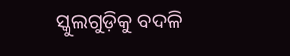ସ୍କୁଲଗୁଡ଼ିକୁ ବଦଳି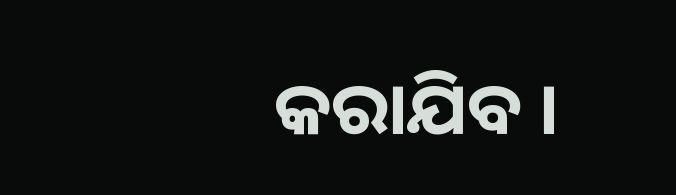କରାଯିବ ।